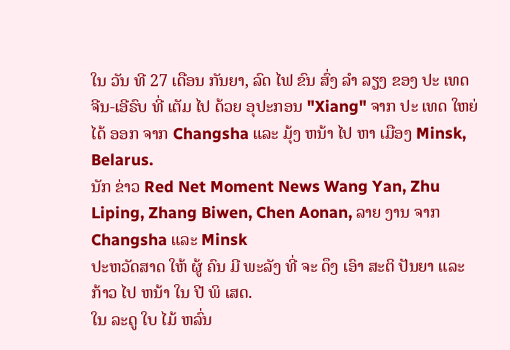ໃນ ວັນ ທີ 27 ເດືອນ ກັນຍາ, ລົດ ໄຟ ຂົນ ສົ່ງ ລໍາ ລຽງ ຂອງ ປະ ເທດ ຈີນ-ເອີຣົບ ທີ່ ເຕັມ ໄປ ດ້ວຍ ອຸປະກອນ "Xiang" ຈາກ ປະ ເທດ ໃຫຍ່ ໄດ້ ອອກ ຈາກ Changsha ແລະ ມຸ້ງ ຫນ້າ ໄປ ຫາ ເມືອງ Minsk, Belarus.
ນັກ ຂ່າວ Red Net Moment News Wang Yan, Zhu Liping, Zhang Biwen, Chen Aonan, ລາຍ ງານ ຈາກ Changsha ແລະ Minsk
ປະຫວັດສາດ ໃຫ້ ຜູ້ ຄົນ ມີ ພະລັງ ທີ່ ຈະ ດຶງ ເອົາ ສະຕິ ປັນຍາ ແລະ ກ້າວ ໄປ ຫນ້າ ໃນ ປີ ພິ ເສດ.
ໃນ ລະດູ ໃບ ໄມ້ ຫລົ່ນ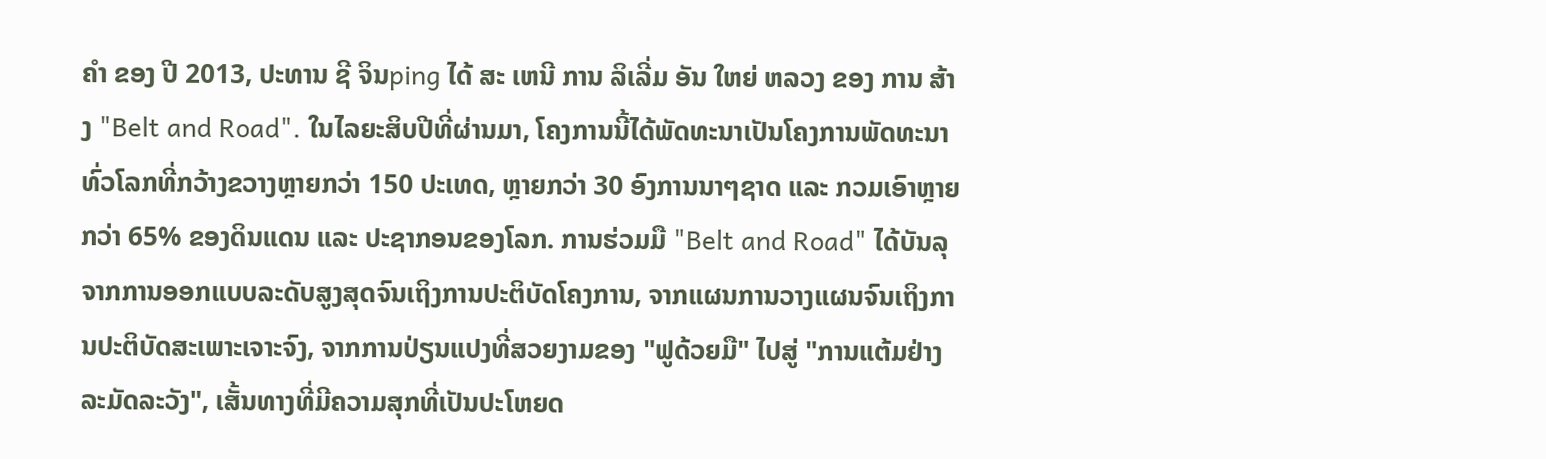ຄໍາ ຂອງ ປີ 2013, ປະທານ ຊີ ຈິນping ໄດ້ ສະ ເຫນີ ການ ລິເລີ່ມ ອັນ ໃຫຍ່ ຫລວງ ຂອງ ການ ສ້າງ "Belt and Road". ໃນໄລຍະສິບປີທີ່ຜ່ານມາ, ໂຄງການນີ້ໄດ້ພັດທະນາເປັນໂຄງການພັດທະນາທົ່ວໂລກທີ່ກວ້າງຂວາງຫຼາຍກວ່າ 150 ປະເທດ, ຫຼາຍກວ່າ 30 ອົງການນາໆຊາດ ແລະ ກວມເອົາຫຼາຍກວ່າ 65% ຂອງດິນແດນ ແລະ ປະຊາກອນຂອງໂລກ. ການຮ່ວມມື "Belt and Road" ໄດ້ບັນລຸຈາກການອອກແບບລະດັບສູງສຸດຈົນເຖິງການປະຕິບັດໂຄງການ, ຈາກແຜນການວາງແຜນຈົນເຖິງການປະຕິບັດສະເພາະເຈາະຈົງ, ຈາກການປ່ຽນແປງທີ່ສວຍງາມຂອງ "ຟູດ້ວຍມື" ໄປສູ່ "ການແຕ້ມຢ່າງລະມັດລະວັງ", ເສັ້ນທາງທີ່ມີຄວາມສຸກທີ່ເປັນປະໂຫຍດ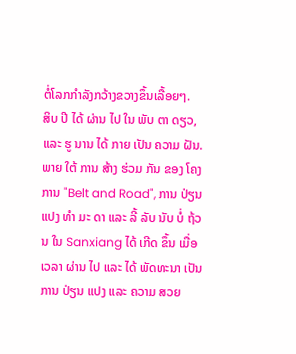ຕໍ່ໂລກກໍາລັງກວ້າງຂວາງຂຶ້ນເລື້ອຍໆ.
ສິບ ປີ ໄດ້ ຜ່ານ ໄປ ໃນ ພັບ ຕາ ດຽວ, ແລະ ຮູ ນານ ໄດ້ ກາຍ ເປັນ ຄວາມ ຝັນ. ພາຍ ໃຕ້ ການ ສ້າງ ຮ່ວມ ກັນ ຂອງ ໂຄງການ "Belt and Road", ການ ປ່ຽນ ແປງ ທໍາ ມະ ດາ ແລະ ລີ້ ລັບ ນັບ ບໍ່ ຖ້ວນ ໃນ Sanxiang ໄດ້ ເກີດ ຂຶ້ນ ເມື່ອ ເວລາ ຜ່ານ ໄປ ແລະ ໄດ້ ພັດທະນາ ເປັນ ການ ປ່ຽນ ແປງ ແລະ ຄວາມ ສວຍ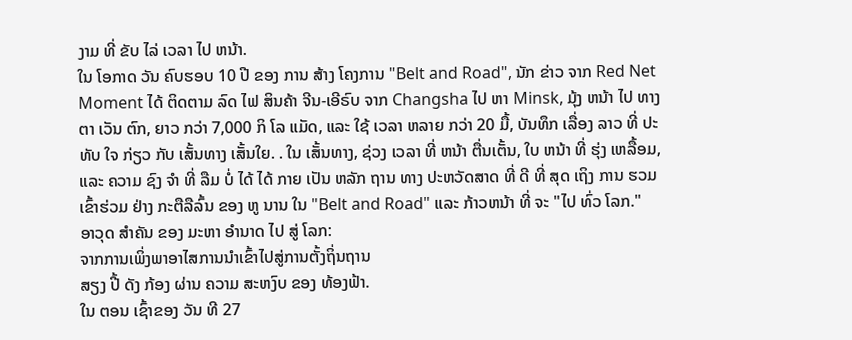ງາມ ທີ່ ຂັບ ໄລ່ ເວລາ ໄປ ຫນ້າ.
ໃນ ໂອກາດ ວັນ ຄົບຮອບ 10 ປີ ຂອງ ການ ສ້າງ ໂຄງການ "Belt and Road", ນັກ ຂ່າວ ຈາກ Red Net Moment ໄດ້ ຕິດຕາມ ລົດ ໄຟ ສິນຄ້າ ຈີນ-ເອີຣົບ ຈາກ Changsha ໄປ ຫາ Minsk, ມຸ້ງ ຫນ້າ ໄປ ທາງ ຕາ ເວັນ ຕົກ, ຍາວ ກວ່າ 7,000 ກິ ໂລ ແມັດ, ແລະ ໃຊ້ ເວລາ ຫລາຍ ກວ່າ 20 ມື້, ບັນທຶກ ເລື່ອງ ລາວ ທີ່ ປະ ທັບ ໃຈ ກ່ຽວ ກັບ ເສັ້ນທາງ ເສັ້ນໃຍ. . ໃນ ເສັ້ນທາງ, ຊ່ວງ ເວລາ ທີ່ ຫນ້າ ຕື່ນເຕັ້ນ, ໃບ ຫນ້າ ທີ່ ຮຸ່ງ ເຫລື້ອມ, ແລະ ຄວາມ ຊົງ ຈໍາ ທີ່ ລືມ ບໍ່ ໄດ້ ໄດ້ ກາຍ ເປັນ ຫລັກ ຖານ ທາງ ປະຫວັດສາດ ທີ່ ດີ ທີ່ ສຸດ ເຖິງ ການ ຮວມ ເຂົ້າຮ່ວມ ຢ່າງ ກະຕືລືລົ້ນ ຂອງ ຫູ ນານ ໃນ "Belt and Road" ແລະ ກ້າວຫນ້າ ທີ່ ຈະ "ໄປ ທົ່ວ ໂລກ."
ອາວຸດ ສໍາຄັນ ຂອງ ມະຫາ ອໍານາດ ໄປ ສູ່ ໂລກ:
ຈາກການເພິ່ງພາອາໄສການນໍາເຂົ້າໄປສູ່ການຕັ້ງຖິ່ນຖານ
ສຽງ ປີ້ ດັງ ກ້ອງ ຜ່ານ ຄວາມ ສະຫງົບ ຂອງ ທ້ອງຟ້າ.
ໃນ ຕອນ ເຊົ້າຂອງ ວັນ ທີ 27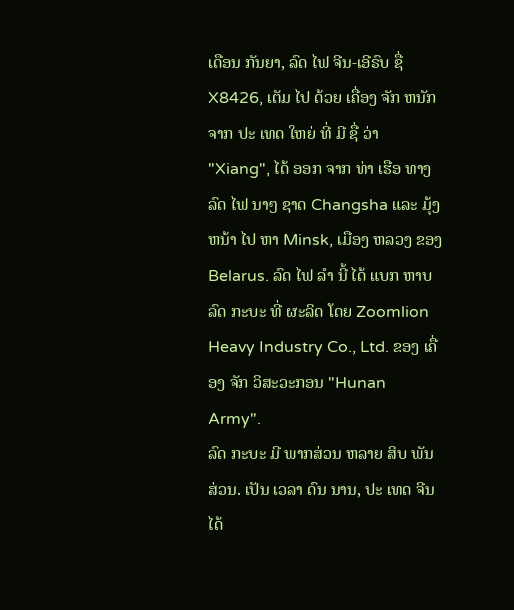ເດືອນ ກັນຍາ, ລົດ ໄຟ ຈີນ-ເອີຣົບ ຊື່ X8426, ເຕັມ ໄປ ດ້ວຍ ເຄື່ອງ ຈັກ ຫນັກ ຈາກ ປະ ເທດ ໃຫຍ່ ທີ່ ມີ ຊື່ ວ່າ "Xiang", ໄດ້ ອອກ ຈາກ ທ່າ ເຮືອ ທາງ ລົດ ໄຟ ນາໆ ຊາດ Changsha ແລະ ມຸ້ງ ຫນ້າ ໄປ ຫາ Minsk, ເມືອງ ຫລວງ ຂອງ Belarus. ລົດ ໄຟ ລໍາ ນີ້ ໄດ້ ແບກ ຫາບ ລົດ ກະບະ ທີ່ ຜະລິດ ໂດຍ Zoomlion Heavy Industry Co., Ltd. ຂອງ ເຄື່ອງ ຈັກ ວິສະວະກອນ "Hunan Army".
ລົດ ກະບະ ມີ ພາກສ່ວນ ຫລາຍ ສິບ ພັນ ສ່ວນ. ເປັນ ເວລາ ດົນ ນານ, ປະ ເທດ ຈີນ ໄດ້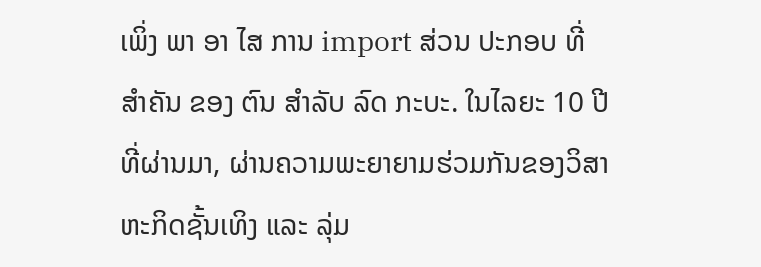ເພິ່ງ ພາ ອາ ໄສ ການ import ສ່ວນ ປະກອບ ທີ່ ສໍາຄັນ ຂອງ ຕົນ ສໍາລັບ ລົດ ກະບະ. ໃນໄລຍະ 10 ປີທີ່ຜ່ານມາ, ຜ່ານຄວາມພະຍາຍາມຮ່ວມກັນຂອງວິສາຫະກິດຊັ້ນເທິງ ແລະ ລຸ່ມ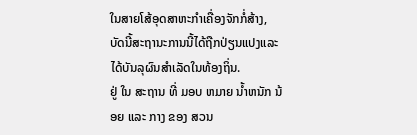ໃນສາຍໂສ້ອຸດສາຫະກໍາເຄື່ອງຈັກກໍ່ສ້າງ, ບັດນີ້ສະຖານະການນີ້ໄດ້ຖືກປ່ຽນແປງແລະໄດ້ບັນລຸຜົນສໍາເລັດໃນທ້ອງຖິ່ນ.
ຢູ່ ໃນ ສະຖານ ທີ່ ມອບ ຫມາຍ ນ້ຳຫນັກ ນ້ອຍ ແລະ ກາງ ຂອງ ສວນ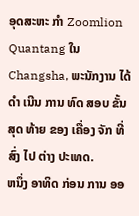ອຸດສະຫະ ກໍາ Zoomlion Quantang ໃນ Changsha, ພະນັກງານ ໄດ້ ດໍາ ເນີນ ການ ທົດ ສອບ ຂັ້ນ ສຸດ ທ້າຍ ຂອງ ເຄື່ອງ ຈັກ ທີ່ ສົ່ງ ໄປ ຕ່າງ ປະເທດ.
ຫນຶ່ງ ອາທິດ ກ່ອນ ການ ອອ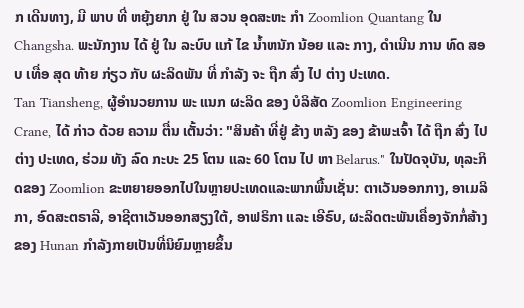ກ ເດີນທາງ, ມີ ພາບ ທີ່ ຫຍຸ້ງຍາກ ຢູ່ ໃນ ສວນ ອຸດສະຫະ ກໍາ Zoomlion Quantang ໃນ Changsha. ພະນັກງານ ໄດ້ ຢູ່ ໃນ ລະບົບ ແກ້ ໄຂ ນ້ຳຫນັກ ນ້ອຍ ແລະ ກາງ, ດໍາເນີນ ການ ທົດ ສອບ ເທື່ອ ສຸດ ທ້າຍ ກ່ຽວ ກັບ ຜະລິດພັນ ທີ່ ກໍາລັງ ຈະ ຖືກ ສົ່ງ ໄປ ຕ່າງ ປະເທດ.
Tan Tiansheng, ຜູ້ອໍານວຍການ ພະ ແນກ ຜະລິດ ຂອງ ບໍລິສັດ Zoomlion Engineering Crane, ໄດ້ ກ່າວ ດ້ວຍ ຄວາມ ຕື່ນ ເຕັ້ນວ່າ: "ສິນຄ້າ ທີ່ຢູ່ ຂ້າງ ຫລັງ ຂອງ ຂ້າພະເຈົ້າ ໄດ້ ຖືກ ສົ່ງ ໄປ ຕ່າງ ປະເທດ, ຮ່ວມ ທັງ ລົດ ກະບະ 25 ໂຕນ ແລະ 60 ໂຕນ ໄປ ຫາ Belarus." ໃນປັດຈຸບັນ, ທຸລະກິດຂອງ Zoomlion ຂະຫຍາຍອອກໄປໃນຫຼາຍປະເທດແລະພາກພື້ນເຊັ່ນ: ຕາເວັນອອກກາງ, ອາເມລິກາ, ອົດສະຕຣາລີ, ອາຊີຕາເວັນອອກສຽງໃຕ້, ອາຟຣິກາ ແລະ ເອີຣົບ, ຜະລິດຕະພັນເຄື່ອງຈັກກໍ່ສ້າງຂອງ Hunan ກໍາລັງກາຍເປັນທີ່ນິຍົມຫຼາຍຂຶ້ນ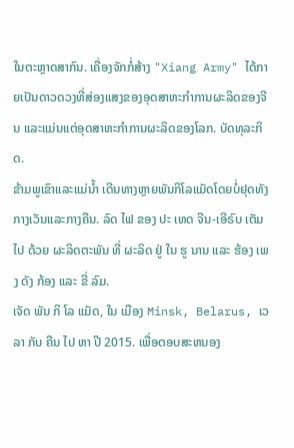ໃນຕະຫຼາດສາກົນ. ເຄື່ອງຈັກກໍ່ສ້າງ "Xiang Army" ໄດ້ກາຍເປັນດາວດວງທີ່ສ່ອງແສງຂອງອຸດສາຫະກໍາການຜະລິດຂອງຈີນ ແລະແມ່ນແຕ່ອຸດສາຫະກໍາການຜະລິດຂອງໂລກ. ບັດທຸລະກິດ.
ຂ້າມພູເຂົາແລະແມ່ນໍ້າ ເດີນທາງຫຼາຍພັນກິໂລແມັດໂດຍບໍ່ຢຸດທັງກາງເວັນແລະກາງຄືນ. ລົດ ໄຟ ຂອງ ປະ ເທດ ຈີນ-ເອີຣົບ ເຕັມ ໄປ ດ້ວຍ ຜະລິດຕະພັນ ທີ່ ຜະລິດ ຢູ່ ໃນ ຮູ ນານ ແລະ ຮ້ອງ ເພງ ດັງ ກ້ອງ ແລະ ຂີ່ ລົມ.
ເຈັດ ພັນ ກິ ໂລ ແມັດ, ໃນ ເມືອງ Minsk, Belarus, ເວລາ ກັບ ຄືນ ໄປ ຫາ ປີ 2015. ເພື່ອຕອບສະຫນອງ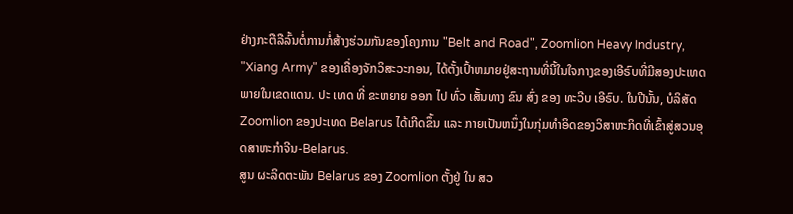ຢ່າງກະຕືລືລົ້ນຕໍ່ການກໍ່ສ້າງຮ່ວມກັນຂອງໂຄງການ "Belt and Road", Zoomlion Heavy Industry, "Xiang Army" ຂອງເຄື່ອງຈັກວິສະວະກອນ, ໄດ້ຕັ້ງເປົ້າຫມາຍຢູ່ສະຖານທີ່ນີ້ໃນໃຈກາງຂອງເອີຣົບທີ່ມີສອງປະເທດພາຍໃນເຂດແດນ. ປະ ເທດ ທີ່ ຂະຫຍາຍ ອອກ ໄປ ທົ່ວ ເສັ້ນທາງ ຂົນ ສົ່ງ ຂອງ ທະວີບ ເອີຣົບ. ໃນປີນັ້ນ, ບໍລິສັດ Zoomlion ຂອງປະເທດ Belarus ໄດ້ເກີດຂຶ້ນ ແລະ ກາຍເປັນຫນຶ່ງໃນກຸ່ມທໍາອິດຂອງວິສາຫະກິດທີ່ເຂົ້າສູ່ສວນອຸດສາຫະກໍາຈີນ-Belarus.
ສູນ ຜະລິດຕະພັນ Belarus ຂອງ Zoomlion ຕັ້ງຢູ່ ໃນ ສວ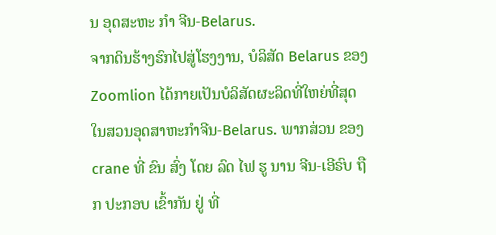ນ ອຸດສະຫະ ກໍາ ຈີນ-Belarus.
ຈາກດິນຮ້າງຮົກໄປສູ່ໂຮງງານ, ບໍລິສັດ Belarus ຂອງ Zoomlion ໄດ້ກາຍເປັນບໍລິສັດຜະລິດທີ່ໃຫຍ່ທີ່ສຸດໃນສວນອຸດສາຫະກໍາຈີນ-Belarus. ພາກສ່ວນ ຂອງ crane ທີ່ ຂົນ ສົ່ງ ໂດຍ ລົດ ໄຟ ຮູ ນານ ຈີນ-ເອີຣົບ ຖືກ ປະກອບ ເຂົ້າກັນ ຢູ່ ທີ່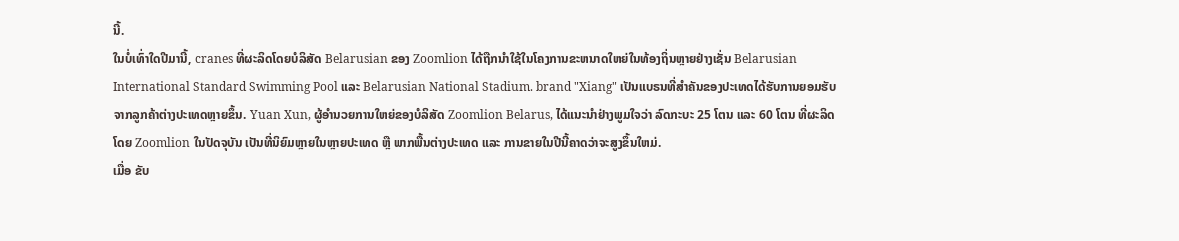ນີ້.
ໃນບໍ່ເທົ່າໃດປີມານີ້, cranes ທີ່ຜະລິດໂດຍບໍລິສັດ Belarusian ຂອງ Zoomlion ໄດ້ຖືກນໍາໃຊ້ໃນໂຄງການຂະຫນາດໃຫຍ່ໃນທ້ອງຖິ່ນຫຼາຍຢ່າງເຊັ່ນ Belarusian International Standard Swimming Pool ແລະ Belarusian National Stadium. brand "Xiang" ເປັນແບຣນທີ່ສໍາຄັນຂອງປະເທດໄດ້ຮັບການຍອມຮັບຈາກລູກຄ້າຕ່າງປະເທດຫຼາຍຂຶ້ນ. Yuan Xun, ຜູ້ອໍານວຍການໃຫຍ່ຂອງບໍລິສັດ Zoomlion Belarus, ໄດ້ແນະນໍາຢ່າງພູມໃຈວ່າ ລົດກະບະ 25 ໂຕນ ແລະ 60 ໂຕນ ທີ່ຜະລິດໂດຍ Zoomlion ໃນປັດຈຸບັນ ເປັນທີ່ນິຍົມຫຼາຍໃນຫຼາຍປະເທດ ຫຼື ພາກພື້ນຕ່າງປະເທດ ແລະ ການຂາຍໃນປີນີ້ຄາດວ່າຈະສູງຂຶ້ນໃຫມ່.
ເມື່ອ ຂັບ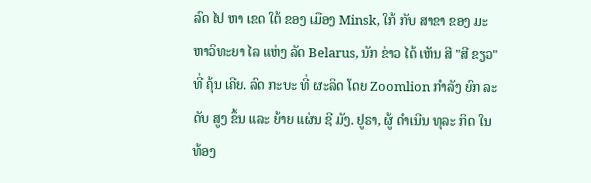ລົດ ໄປ ຫາ ເຂດ ໃຕ້ ຂອງ ເມືອງ Minsk, ໃກ້ ກັບ ສາຂາ ຂອງ ມະຫາວິທະຍາ ໄລ ແຫ່ງ ລັດ Belarus, ນັກ ຂ່າວ ໄດ້ ເຫັນ ສີ "ສີ ຂຽວ" ທີ່ ຄຸ້ນ ເຄີຍ. ລົດ ກະບະ ທີ່ ຜະລິດ ໂດຍ Zoomlion ກໍາລັງ ຍົກ ລະດັບ ສູງ ຂຶ້ນ ແລະ ຍ້າຍ ແຜ່ນ ຊີ ມັງ. ຢູຣາ, ຜູ້ ດໍາເນີນ ທຸລະ ກິດ ໃນ ທ້ອງ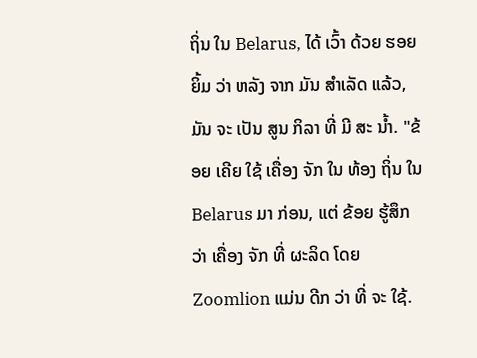ຖິ່ນ ໃນ Belarus, ໄດ້ ເວົ້າ ດ້ວຍ ຮອຍ ຍິ້ມ ວ່າ ຫລັງ ຈາກ ມັນ ສໍາເລັດ ແລ້ວ, ມັນ ຈະ ເປັນ ສູນ ກິລາ ທີ່ ມີ ສະ ນ້ຳ. "ຂ້ອຍ ເຄີຍ ໃຊ້ ເຄື່ອງ ຈັກ ໃນ ທ້ອງ ຖິ່ນ ໃນ Belarus ມາ ກ່ອນ, ແຕ່ ຂ້ອຍ ຮູ້ສຶກ ວ່າ ເຄື່ອງ ຈັກ ທີ່ ຜະລິດ ໂດຍ Zoomlion ແມ່ນ ດີກ ວ່າ ທີ່ ຈະ ໃຊ້.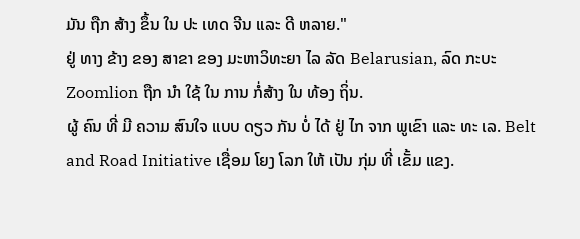ມັນ ຖືກ ສ້າງ ຂຶ້ນ ໃນ ປະ ເທດ ຈີນ ແລະ ດີ ຫລາຍ."
ຢູ່ ທາງ ຂ້າງ ຂອງ ສາຂາ ຂອງ ມະຫາວິທະຍາ ໄລ ລັດ Belarusian, ລົດ ກະບະ Zoomlion ຖືກ ນໍາ ໃຊ້ ໃນ ການ ກໍ່ສ້າງ ໃນ ທ້ອງ ຖິ່ນ.
ຜູ້ ຄົນ ທີ່ ມີ ຄວາມ ສົນໃຈ ແບບ ດຽວ ກັນ ບໍ່ ໄດ້ ຢູ່ ໄກ ຈາກ ພູເຂົາ ແລະ ທະ ເລ. Belt and Road Initiative ເຊື່ອມ ໂຍງ ໂລກ ໃຫ້ ເປັນ ກຸ່ມ ທີ່ ເຂັ້ມ ແຂງ.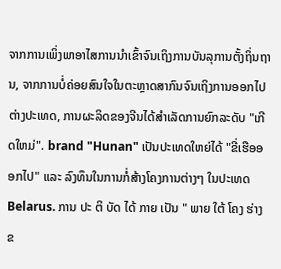ຈາກການເພິ່ງພາອາໄສການນໍາເຂົ້າຈົນເຖິງການບັນລຸການຕັ້ງຖິ່ນຖານ, ຈາກການບໍ່ຄ່ອຍສົນໃຈໃນຕະຫຼາດສາກົນຈົນເຖິງການອອກໄປຕ່າງປະເທດ, ການຜະລິດຂອງຈີນໄດ້ສໍາເລັດການຍົກລະດັບ "ເກີດໃຫມ່". brand "Hunan" ເປັນປະເທດໃຫຍ່ໄດ້ "ຂີ່ເຮືອອອກໄປ" ແລະ ລົງທຶນໃນການກໍ່ສ້າງໂຄງການຕ່າງໆ ໃນປະເທດ Belarus. ການ ປະ ຕິ ບັດ ໄດ້ ກາຍ ເປັນ " ພາຍ ໃຕ້ ໂຄງ ຮ່າງ ຂ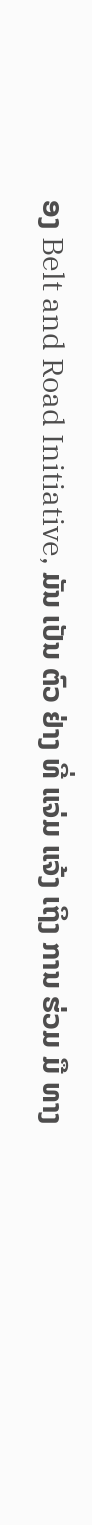ອງ Belt and Road Initiative, ມັນ ເປັນ ຕົວ ຢ່າງ ທີ່ ແຈ່ມ ແຈ້ງ ເຖິງ ການ ຮ່ວມ ມື ທາງ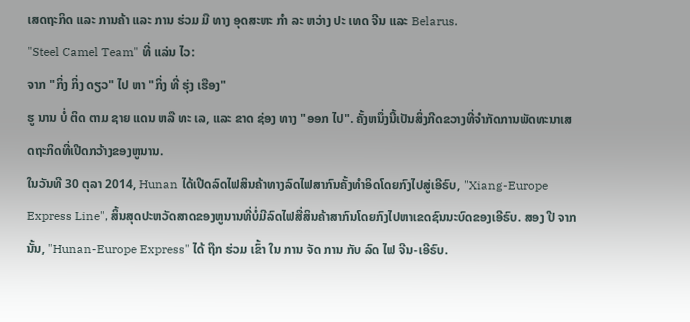ເສດຖະກິດ ແລະ ການຄ້າ ແລະ ການ ຮ່ວມ ມື ທາງ ອຸດສະຫະ ກໍາ ລະ ຫວ່າງ ປະ ເທດ ຈີນ ແລະ Belarus.
"Steel Camel Team" ທີ່ ແລ່ນ ໄວ:
ຈາກ "ກິ່ງ ກິ່ງ ດຽວ" ໄປ ຫາ "ກິ່ງ ທີ່ ຮຸ່ງ ເຮືອງ"
ຮູ ນານ ບໍ່ ຕິດ ຕາມ ຊາຍ ແດນ ຫລື ທະ ເລ, ແລະ ຂາດ ຊ່ອງ ທາງ "ອອກ ໄປ". ຄັ້ງຫນຶ່ງນີ້ເປັນສິ່ງກີດຂວາງທີ່ຈໍາກັດການພັດທະນາເສດຖະກິດທີ່ເປີດກວ້າງຂອງຫູນານ.
ໃນວັນທີ 30 ຕຸລາ 2014, Hunan ໄດ້ເປີດລົດໄຟສິນຄ້າທາງລົດໄຟສາກົນຄັ້ງທໍາອິດໂດຍກົງໄປສູ່ເອີຣົບ, "Xiang-Europe Express Line", ສິ້ນສຸດປະຫວັດສາດຂອງຫູນານທີ່ບໍ່ມີລົດໄຟສື່ສິນຄ້າສາກົນໂດຍກົງໄປຫາເຂດຊົນນະບົດຂອງເອີຣົບ. ສອງ ປີ ຈາກ ນັ້ນ, "Hunan-Europe Express" ໄດ້ ຖືກ ຮ່ວມ ເຂົ້າ ໃນ ການ ຈັດ ການ ກັບ ລົດ ໄຟ ຈີນ-ເອີຣົບ.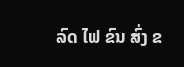ລົດ ໄຟ ຂົນ ສົ່ງ ຂ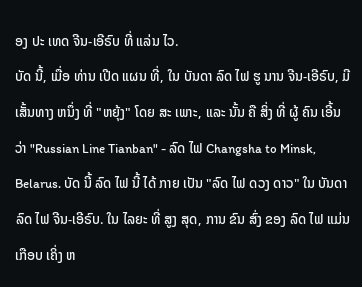ອງ ປະ ເທດ ຈີນ-ເອີຣົບ ທີ່ ແລ່ນ ໄວ.
ບັດ ນີ້, ເມື່ອ ທ່ານ ເປີດ ແຜນ ທີ່, ໃນ ບັນດາ ລົດ ໄຟ ຮູ ນານ ຈີນ-ເອີຣົບ, ມີ ເສັ້ນທາງ ຫນຶ່ງ ທີ່ "ຫຍຸ້ງ" ໂດຍ ສະ ເພາະ, ແລະ ນັ້ນ ຄື ສິ່ງ ທີ່ ຜູ້ ຄົນ ເອີ້ນ ວ່າ "Russian Line Tianban" - ລົດ ໄຟ Changsha to Minsk, Belarus. ບັດ ນີ້ ລົດ ໄຟ ນີ້ ໄດ້ ກາຍ ເປັນ "ລົດ ໄຟ ດວງ ດາວ" ໃນ ບັນດາ ລົດ ໄຟ ຈີນ-ເອີຣົບ. ໃນ ໄລຍະ ທີ່ ສູງ ສຸດ, ການ ຂົນ ສົ່ງ ຂອງ ລົດ ໄຟ ແມ່ນ ເກືອບ ເຄິ່ງ ຫ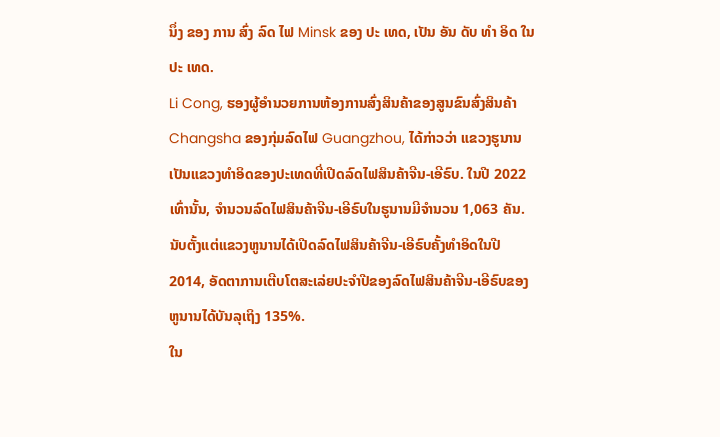ນຶ່ງ ຂອງ ການ ສົ່ງ ລົດ ໄຟ Minsk ຂອງ ປະ ເທດ, ເປັນ ອັນ ດັບ ທໍາ ອິດ ໃນ ປະ ເທດ.
Li Cong, ຮອງຜູ້ອໍານວຍການຫ້ອງການສົ່ງສິນຄ້າຂອງສູນຂົນສົ່ງສິນຄ້າ Changsha ຂອງກຸ່ມລົດໄຟ Guangzhou, ໄດ້ກ່າວວ່າ ແຂວງຮູນານເປັນແຂວງທໍາອິດຂອງປະເທດທີ່ເປີດລົດໄຟສິນຄ້າຈີນ-ເອີຣົບ. ໃນປີ 2022 ເທົ່ານັ້ນ, ຈໍານວນລົດໄຟສິນຄ້າຈີນ-ເອີຣົບໃນຮູນານມີຈໍານວນ 1,063 ຄັນ. ນັບຕັ້ງແຕ່ແຂວງຫູນານໄດ້ເປີດລົດໄຟສິນຄ້າຈີນ-ເອີຣົບຄັ້ງທໍາອິດໃນປີ 2014, ອັດຕາການເຕີບໂຕສະເລ່ຍປະຈໍາປີຂອງລົດໄຟສິນຄ້າຈີນ-ເອີຣົບຂອງຫູນານໄດ້ບັນລຸເຖິງ 135%.
ໃນ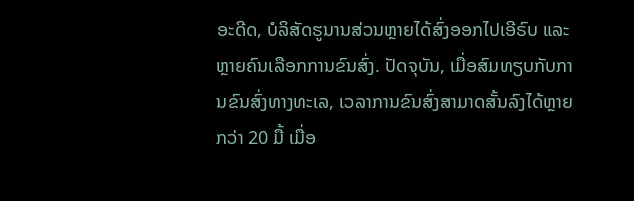ອະດີດ, ບໍລິສັດຮູນານສ່ວນຫຼາຍໄດ້ສົ່ງອອກໄປເອີຣົບ ແລະຫຼາຍຄົນເລືອກການຂົນສົ່ງ. ປັດຈຸບັນ, ເມື່ອສົມທຽບກັບການຂົນສົ່ງທາງທະເລ, ເວລາການຂົນສົ່ງສາມາດສັ້ນລົງໄດ້ຫຼາຍກວ່າ 20 ມື້ ເມື່ອ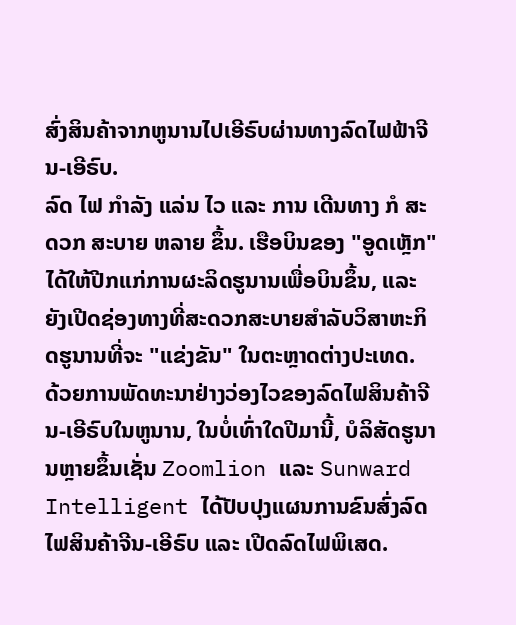ສົ່ງສິນຄ້າຈາກຫູນານໄປເອີຣົບຜ່ານທາງລົດໄຟຟ້າຈີນ-ເອີຣົບ.
ລົດ ໄຟ ກໍາລັງ ແລ່ນ ໄວ ແລະ ການ ເດີນທາງ ກໍ ສະດວກ ສະບາຍ ຫລາຍ ຂຶ້ນ. ເຮືອບິນຂອງ "ອູດເຫຼັກ" ໄດ້ໃຫ້ປີກແກ່ການຜະລິດຮູນານເພື່ອບິນຂຶ້ນ, ແລະຍັງເປີດຊ່ອງທາງທີ່ສະດວກສະບາຍສໍາລັບວິສາຫະກິດຮູນານທີ່ຈະ "ແຂ່ງຂັນ" ໃນຕະຫຼາດຕ່າງປະເທດ.
ດ້ວຍການພັດທະນາຢ່າງວ່ອງໄວຂອງລົດໄຟສິນຄ້າຈີນ-ເອີຣົບໃນຫູນານ, ໃນບໍ່ເທົ່າໃດປີມານີ້, ບໍລິສັດຮູນານຫຼາຍຂຶ້ນເຊັ່ນ Zoomlion ແລະ Sunward Intelligent ໄດ້ປັບປຸງແຜນການຂົນສົ່ງລົດໄຟສິນຄ້າຈີນ-ເອີຣົບ ແລະ ເປີດລົດໄຟພິເສດ.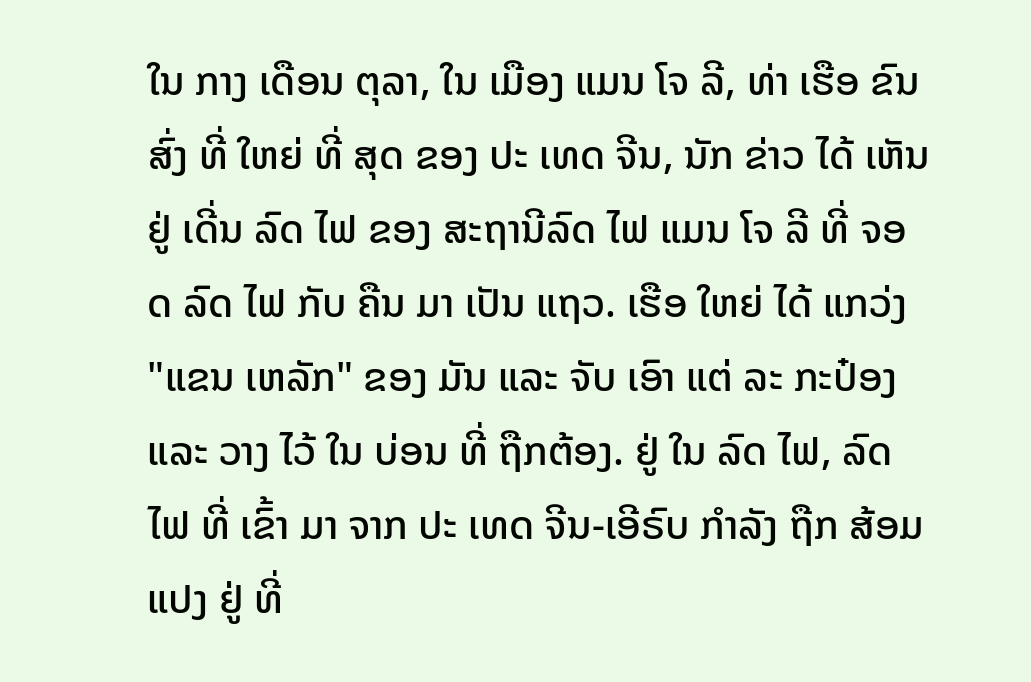ໃນ ກາງ ເດືອນ ຕຸລາ, ໃນ ເມືອງ ແມນ ໂຈ ລີ, ທ່າ ເຮືອ ຂົນ ສົ່ງ ທີ່ ໃຫຍ່ ທີ່ ສຸດ ຂອງ ປະ ເທດ ຈີນ, ນັກ ຂ່າວ ໄດ້ ເຫັນ ຢູ່ ເດີ່ນ ລົດ ໄຟ ຂອງ ສະຖານີລົດ ໄຟ ແມນ ໂຈ ລີ ທີ່ ຈອດ ລົດ ໄຟ ກັບ ຄືນ ມາ ເປັນ ແຖວ. ເຮືອ ໃຫຍ່ ໄດ້ ແກວ່ງ "ແຂນ ເຫລັກ" ຂອງ ມັນ ແລະ ຈັບ ເອົາ ແຕ່ ລະ ກະປ໋ອງ ແລະ ວາງ ໄວ້ ໃນ ບ່ອນ ທີ່ ຖືກຕ້ອງ. ຢູ່ ໃນ ລົດ ໄຟ, ລົດ ໄຟ ທີ່ ເຂົ້າ ມາ ຈາກ ປະ ເທດ ຈີນ-ເອີຣົບ ກໍາລັງ ຖືກ ສ້ອມ ແປງ ຢູ່ ທີ່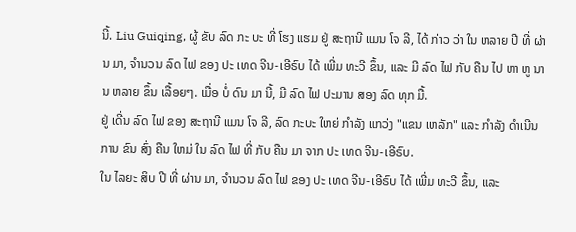ນີ້. Liu Guiqing, ຜູ້ ຂັບ ລົດ ກະ ບະ ທີ່ ໂຮງ ແຮມ ຢູ່ ສະຖານີ ແມນ ໂຈ ລີ, ໄດ້ ກ່າວ ວ່າ ໃນ ຫລາຍ ປີ ທີ່ ຜ່ານ ມາ, ຈໍານວນ ລົດ ໄຟ ຂອງ ປະ ເທດ ຈີນ-ເອີຣົບ ໄດ້ ເພີ່ມ ທະວີ ຂຶ້ນ, ແລະ ມີ ລົດ ໄຟ ກັບ ຄືນ ໄປ ຫາ ຫູ ນານ ຫລາຍ ຂຶ້ນ ເລື້ອຍໆ. ເມື່ອ ບໍ່ ດົນ ມາ ນີ້, ມີ ລົດ ໄຟ ປະມານ ສອງ ລົດ ທຸກ ມື້.
ຢູ່ ເດີ່ນ ລົດ ໄຟ ຂອງ ສະຖານີ ແມນ ໂຈ ລີ, ລົດ ກະບະ ໃຫຍ່ ກໍາລັງ ແກວ່ງ "ແຂນ ເຫລັກ" ແລະ ກໍາລັງ ດໍາເນີນ ການ ຂົນ ສົ່ງ ຄືນ ໃຫມ່ ໃນ ລົດ ໄຟ ທີ່ ກັບ ຄືນ ມາ ຈາກ ປະ ເທດ ຈີນ-ເອີຣົບ.
ໃນ ໄລຍະ ສິບ ປີ ທີ່ ຜ່ານ ມາ, ຈໍານວນ ລົດ ໄຟ ຂອງ ປະ ເທດ ຈີນ-ເອີຣົບ ໄດ້ ເພີ່ມ ທະວີ ຂຶ້ນ, ແລະ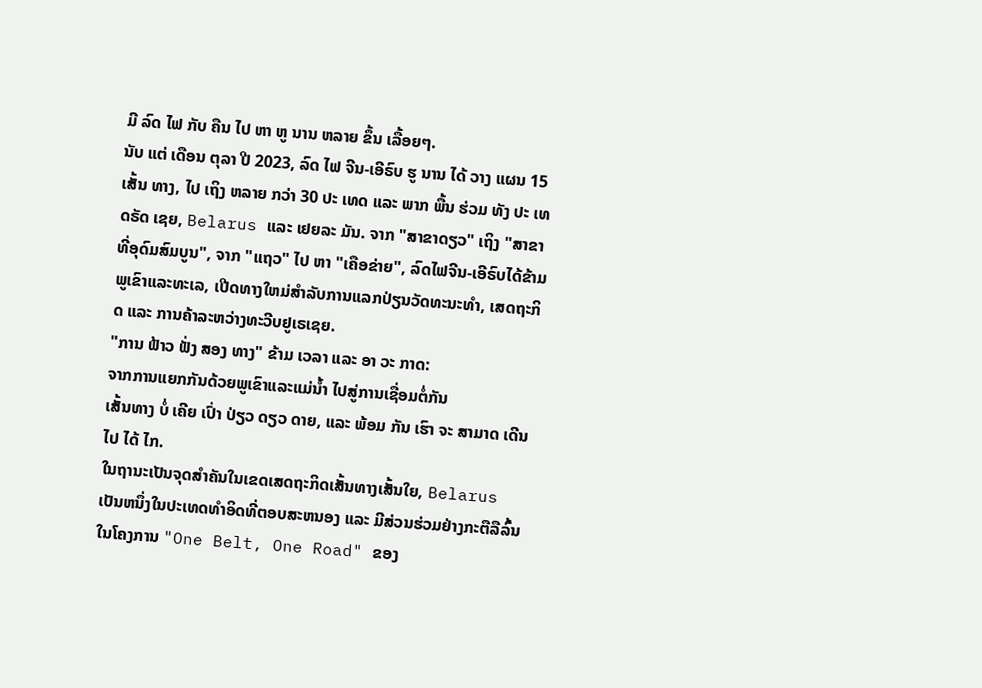ມີ ລົດ ໄຟ ກັບ ຄືນ ໄປ ຫາ ຫູ ນານ ຫລາຍ ຂຶ້ນ ເລື້ອຍໆ.
ນັບ ແຕ່ ເດືອນ ຕຸລາ ປີ 2023, ລົດ ໄຟ ຈີນ-ເອີຣົບ ຮູ ນານ ໄດ້ ວາງ ແຜນ 15 ເສັ້ນ ທາງ, ໄປ ເຖິງ ຫລາຍ ກວ່າ 30 ປະ ເທດ ແລະ ພາກ ພື້ນ ຮ່ວມ ທັງ ປະ ເທດຣັດ ເຊຍ, Belarus ແລະ ເຢຍລະ ມັນ. ຈາກ "ສາຂາດຽວ" ເຖິງ "ສາຂາທີ່ອຸດົມສົມບູນ", ຈາກ "ແຖວ" ໄປ ຫາ "ເຄືອຂ່າຍ", ລົດໄຟຈີນ-ເອີຣົບໄດ້ຂ້າມພູເຂົາແລະທະເລ, ເປີດທາງໃຫມ່ສໍາລັບການແລກປ່ຽນວັດທະນະທໍາ, ເສດຖະກິດ ແລະ ການຄ້າລະຫວ່າງທະວີບຢູເຣເຊຍ.
"ການ ຟ້າວ ຟັ່ງ ສອງ ທາງ" ຂ້າມ ເວລາ ແລະ ອາ ວະ ກາດ:
ຈາກການແຍກກັນດ້ວຍພູເຂົາແລະແມ່ນໍ້າ ໄປສູ່ການເຊື່ອມຕໍ່ກັນ
ເສັ້ນທາງ ບໍ່ ເຄີຍ ເປົ່າ ປ່ຽວ ດຽວ ດາຍ, ແລະ ພ້ອມ ກັນ ເຮົາ ຈະ ສາມາດ ເດີນ ໄປ ໄດ້ ໄກ.
ໃນຖານະເປັນຈຸດສໍາຄັນໃນເຂດເສດຖະກິດເສັ້ນທາງເສັ້ນໃຍ, Belarus ເປັນຫນຶ່ງໃນປະເທດທໍາອິດທີ່ຕອບສະຫນອງ ແລະ ມີສ່ວນຮ່ວມຢ່າງກະຕືລືລົ້ນໃນໂຄງການ "One Belt, One Road" ຂອງ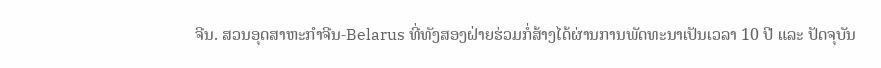ຈີນ. ສວນອຸດສາຫະກໍາຈີນ-Belarus ທີ່ທັງສອງຝ່າຍຮ່ວມກໍ່ສ້າງໄດ້ຜ່ານການພັດທະນາເປັນເວລາ 10 ປີ ແລະ ປັດຈຸບັນ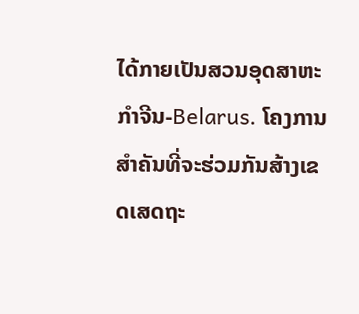ໄດ້ກາຍເປັນສວນອຸດສາຫະກໍາຈີນ-Belarus. ໂຄງການສໍາຄັນທີ່ຈະຮ່ວມກັນສ້າງເຂດເສດຖະ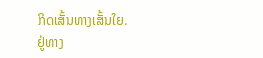ກິດເສັ້ນທາງເສັ້ນໃຍ.
ຢູ່ທາງ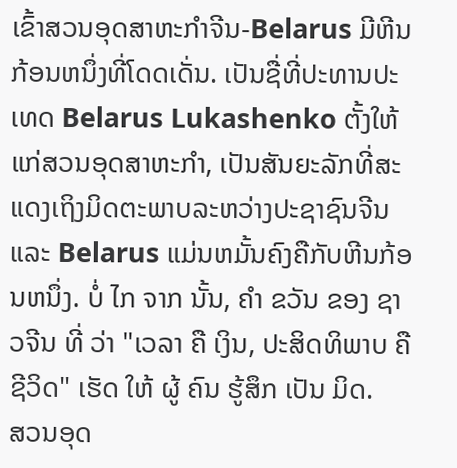ເຂົ້າສວນອຸດສາຫະກໍາຈີນ-Belarus ມີຫີນກ້ອນຫນຶ່ງທີ່ໂດດເດັ່ນ. ເປັນຊື່ທີ່ປະທານປະເທດ Belarus Lukashenko ຕັ້ງໃຫ້ແກ່ສວນອຸດສາຫະກໍາ, ເປັນສັນຍະລັກທີ່ສະແດງເຖິງມິດຕະພາບລະຫວ່າງປະຊາຊົນຈີນ ແລະ Belarus ແມ່ນຫມັ້ນຄົງຄືກັບຫີນກ້ອນຫນຶ່ງ. ບໍ່ ໄກ ຈາກ ນັ້ນ, ຄໍາ ຂວັນ ຂອງ ຊາວຈີນ ທີ່ ວ່າ "ເວລາ ຄື ເງິນ, ປະສິດທິພາບ ຄື ຊີວິດ" ເຮັດ ໃຫ້ ຜູ້ ຄົນ ຮູ້ສຶກ ເປັນ ມິດ.
ສວນອຸດ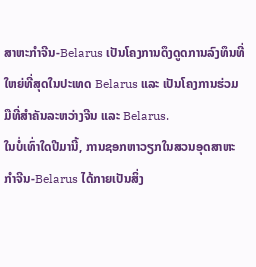ສາຫະກໍາຈີນ-Belarus ເປັນໂຄງການດຶງດູດການລົງທຶນທີ່ໃຫຍ່ທີ່ສຸດໃນປະເທດ Belarus ແລະ ເປັນໂຄງການຮ່ວມມືທີ່ສໍາຄັນລະຫວ່າງຈີນ ແລະ Belarus.
ໃນບໍ່ເທົ່າໃດປີມານີ້, ການຊອກຫາວຽກໃນສວນອຸດສາຫະກໍາຈີນ-Belarus ໄດ້ກາຍເປັນສິ່ງ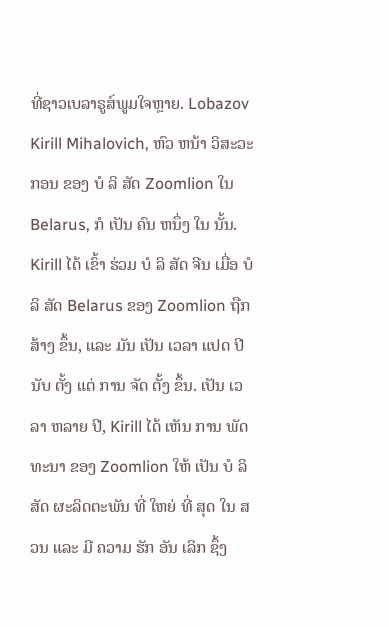ທີ່ຊາວເບລາຣູສ໌ພູມໃຈຫຼາຍ. Lobazov Kirill Mihalovich, ຫົວ ຫນ້າ ວິສະວະກອນ ຂອງ ບໍ ລິ ສັດ Zoomlion ໃນ Belarus, ກໍ ເປັນ ຄົນ ຫນຶ່ງ ໃນ ນັ້ນ.
Kirill ໄດ້ ເຂົ້າ ຮ່ວມ ບໍ ລິ ສັດ ຈີນ ເມື່ອ ບໍ ລິ ສັດ Belarus ຂອງ Zoomlion ຖືກ ສ້າງ ຂຶ້ນ, ແລະ ມັນ ເປັນ ເວລາ ແປດ ປີ ນັບ ຕັ້ງ ແຕ່ ການ ຈັດ ຕັ້ງ ຂຶ້ນ. ເປັນ ເວລາ ຫລາຍ ປີ, Kirill ໄດ້ ເຫັນ ການ ພັດທະນາ ຂອງ Zoomlion ໃຫ້ ເປັນ ບໍ ລິ ສັດ ຜະລິດຕະພັນ ທີ່ ໃຫຍ່ ທີ່ ສຸດ ໃນ ສວນ ແລະ ມີ ຄວາມ ຮັກ ອັນ ເລິກ ຊຶ້ງ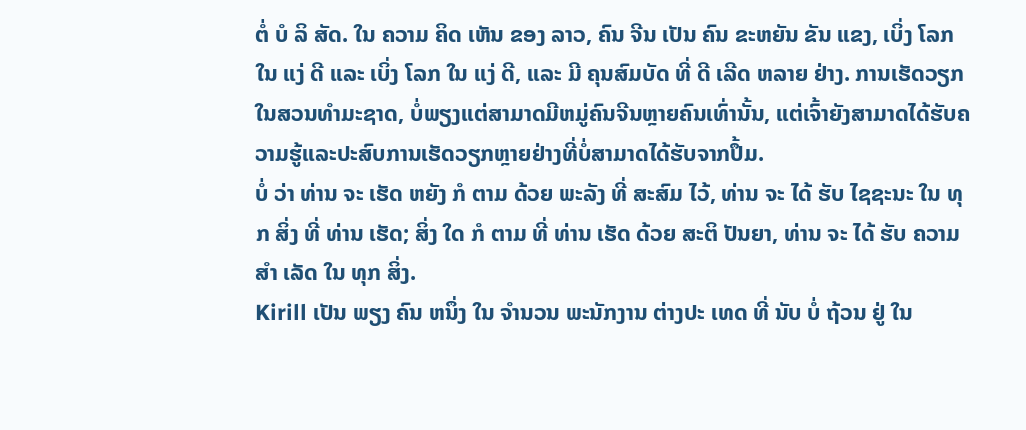ຕໍ່ ບໍ ລິ ສັດ. ໃນ ຄວາມ ຄິດ ເຫັນ ຂອງ ລາວ, ຄົນ ຈີນ ເປັນ ຄົນ ຂະຫຍັນ ຂັນ ແຂງ, ເບິ່ງ ໂລກ ໃນ ແງ່ ດີ ແລະ ເບິ່ງ ໂລກ ໃນ ແງ່ ດີ, ແລະ ມີ ຄຸນສົມບັດ ທີ່ ດີ ເລີດ ຫລາຍ ຢ່າງ. ການເຮັດວຽກໃນສວນທໍາມະຊາດ, ບໍ່ພຽງແຕ່ສາມາດມີຫມູ່ຄົນຈີນຫຼາຍຄົນເທົ່ານັ້ນ, ແຕ່ເຈົ້າຍັງສາມາດໄດ້ຮັບຄວາມຮູ້ແລະປະສົບການເຮັດວຽກຫຼາຍຢ່າງທີ່ບໍ່ສາມາດໄດ້ຮັບຈາກປຶ້ມ.
ບໍ່ ວ່າ ທ່ານ ຈະ ເຮັດ ຫຍັງ ກໍ ຕາມ ດ້ວຍ ພະລັງ ທີ່ ສະສົມ ໄວ້, ທ່ານ ຈະ ໄດ້ ຮັບ ໄຊຊະນະ ໃນ ທຸກ ສິ່ງ ທີ່ ທ່ານ ເຮັດ; ສິ່ງ ໃດ ກໍ ຕາມ ທີ່ ທ່ານ ເຮັດ ດ້ວຍ ສະຕິ ປັນຍາ, ທ່ານ ຈະ ໄດ້ ຮັບ ຄວາມ ສໍາ ເລັດ ໃນ ທຸກ ສິ່ງ.
Kirill ເປັນ ພຽງ ຄົນ ຫນຶ່ງ ໃນ ຈໍານວນ ພະນັກງານ ຕ່າງປະ ເທດ ທີ່ ນັບ ບໍ່ ຖ້ວນ ຢູ່ ໃນ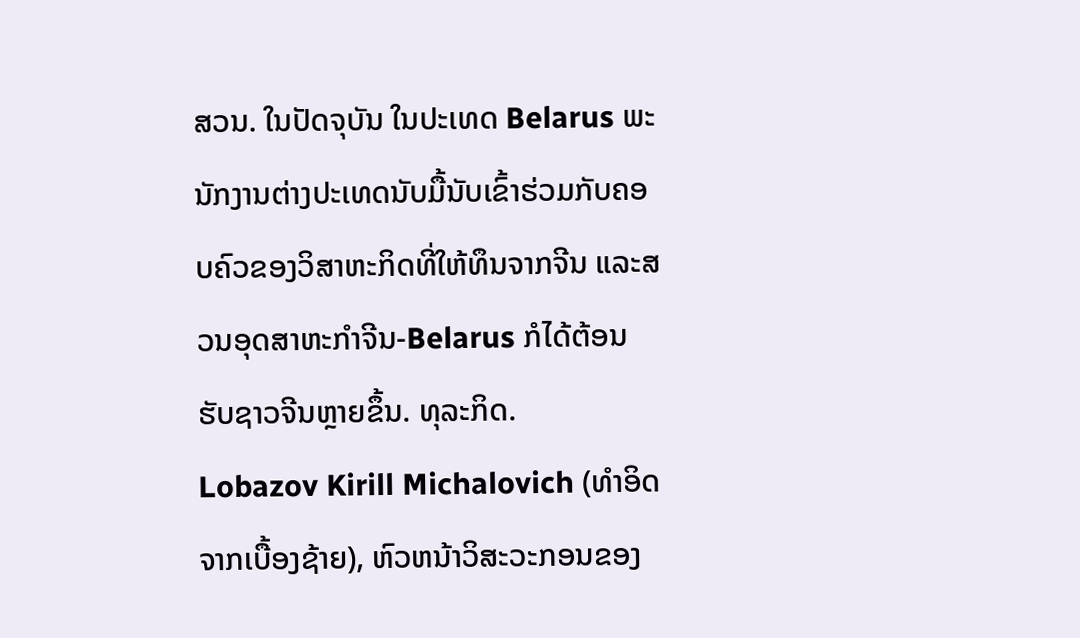ສວນ. ໃນປັດຈຸບັນ ໃນປະເທດ Belarus ພະນັກງານຕ່າງປະເທດນັບມື້ນັບເຂົ້າຮ່ວມກັບຄອບຄົວຂອງວິສາຫະກິດທີ່ໃຫ້ທຶນຈາກຈີນ ແລະສວນອຸດສາຫະກໍາຈີນ-Belarus ກໍໄດ້ຕ້ອນຮັບຊາວຈີນຫຼາຍຂຶ້ນ. ທຸລະກິດ.
Lobazov Kirill Michalovich (ທໍາອິດ ຈາກເບື້ອງຊ້າຍ), ຫົວຫນ້າວິສະວະກອນຂອງ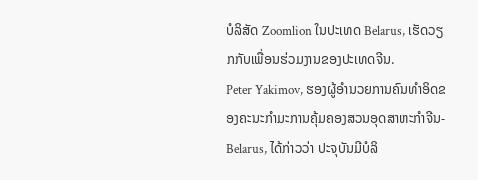ບໍລິສັດ Zoomlion ໃນປະເທດ Belarus, ເຮັດວຽກກັບເພື່ອນຮ່ວມງານຂອງປະເທດຈີນ.
Peter Yakimov, ຮອງຜູ້ອໍານວຍການຄົນທໍາອິດຂອງຄະນະກໍາມະການຄຸ້ມຄອງສວນອຸດສາຫະກໍາຈີນ-Belarus, ໄດ້ກ່າວວ່າ ປະຈຸບັນມີບໍລິ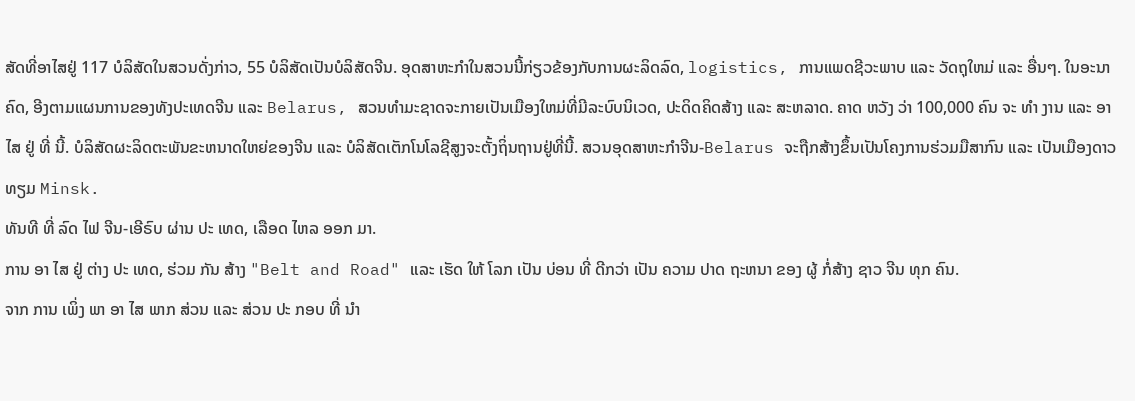ສັດທີ່ອາໄສຢູ່ 117 ບໍລິສັດໃນສວນດັ່ງກ່າວ, 55 ບໍລິສັດເປັນບໍລິສັດຈີນ. ອຸດສາຫະກໍາໃນສວນນີ້ກ່ຽວຂ້ອງກັບການຜະລິດລົດ, logistics, ການແພດຊີວະພາບ ແລະ ວັດຖຸໃຫມ່ ແລະ ອື່ນໆ. ໃນອະນາຄົດ, ອີງຕາມແຜນການຂອງທັງປະເທດຈີນ ແລະ Belarus, ສວນທໍາມະຊາດຈະກາຍເປັນເມືອງໃຫມ່ທີ່ມີລະບົບນິເວດ, ປະດິດຄິດສ້າງ ແລະ ສະຫລາດ. ຄາດ ຫວັງ ວ່າ 100,000 ຄົນ ຈະ ທໍາ ງານ ແລະ ອາ ໄສ ຢູ່ ທີ່ ນີ້. ບໍລິສັດຜະລິດຕະພັນຂະຫນາດໃຫຍ່ຂອງຈີນ ແລະ ບໍລິສັດເຕັກໂນໂລຊີສູງຈະຕັ້ງຖິ່ນຖານຢູ່ທີ່ນີ້. ສວນອຸດສາຫະກໍາຈີນ-Belarus ຈະຖືກສ້າງຂຶ້ນເປັນໂຄງການຮ່ວມມືສາກົນ ແລະ ເປັນເມືອງດາວທຽມ Minsk.
ທັນທີ ທີ່ ລົດ ໄຟ ຈີນ-ເອີຣົບ ຜ່ານ ປະ ເທດ, ເລືອດ ໄຫລ ອອກ ມາ.
ການ ອາ ໄສ ຢູ່ ຕ່າງ ປະ ເທດ, ຮ່ວມ ກັນ ສ້າງ "Belt and Road" ແລະ ເຮັດ ໃຫ້ ໂລກ ເປັນ ບ່ອນ ທີ່ ດີກວ່າ ເປັນ ຄວາມ ປາດ ຖະຫນາ ຂອງ ຜູ້ ກໍ່ສ້າງ ຊາວ ຈີນ ທຸກ ຄົນ.
ຈາກ ການ ເພິ່ງ ພາ ອາ ໄສ ພາກ ສ່ວນ ແລະ ສ່ວນ ປະ ກອບ ທີ່ ນໍາ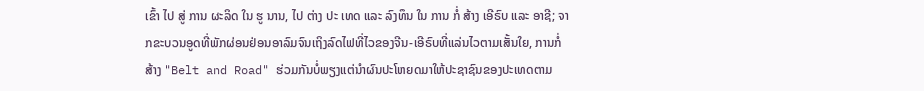ເຂົ້າ ໄປ ສູ່ ການ ຜະລິດ ໃນ ຮູ ນານ, ໄປ ຕ່າງ ປະ ເທດ ແລະ ລົງທຶນ ໃນ ການ ກໍ່ ສ້າງ ເອີຣົບ ແລະ ອາຊີ; ຈາກຂະບວນອູດທີ່ພັກຜ່ອນຢ່ອນອາລົມຈົນເຖິງລົດໄຟທີ່ໄວຂອງຈີນ-ເອີຣົບທີ່ແລ່ນໄວຕາມເສັ້ນໃຍ, ການກໍ່ສ້າງ "Belt and Road" ຮ່ວມກັນບໍ່ພຽງແຕ່ນໍາຜົນປະໂຫຍດມາໃຫ້ປະຊາຊົນຂອງປະເທດຕາມ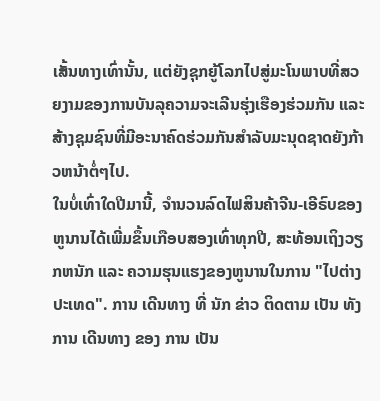ເສັ້ນທາງເທົ່ານັ້ນ, ແຕ່ຍັງຊຸກຍູ້ໂລກໄປສູ່ມະໂນພາບທີ່ສວຍງາມຂອງການບັນລຸຄວາມຈະເລີນຮຸ່ງເຮືອງຮ່ວມກັນ ແລະ ສ້າງຊຸມຊົນທີ່ມີອະນາຄົດຮ່ວມກັນສໍາລັບມະນຸດຊາດຍັງກ້າວຫນ້າຕໍ່ໆໄປ.
ໃນບໍ່ເທົ່າໃດປີມານີ້, ຈໍານວນລົດໄຟສິນຄ້າຈີນ-ເອີຣົບຂອງຫູນານໄດ້ເພີ່ມຂຶ້ນເກືອບສອງເທົ່າທຸກປີ, ສະທ້ອນເຖິງວຽກຫນັກ ແລະ ຄວາມຮຸນແຮງຂອງຫູນານໃນການ "ໄປຕ່າງປະເທດ". ການ ເດີນທາງ ທີ່ ນັກ ຂ່າວ ຕິດຕາມ ເປັນ ທັງ ການ ເດີນທາງ ຂອງ ການ ເປັນ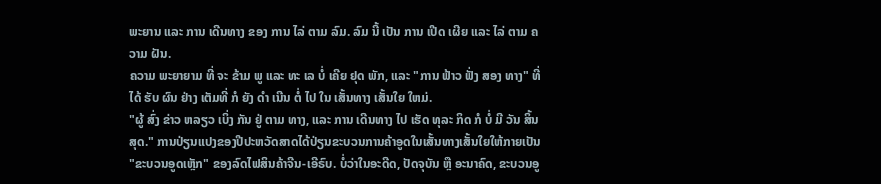ພະຍານ ແລະ ການ ເດີນທາງ ຂອງ ການ ໄລ່ ຕາມ ລົມ. ລົມ ນີ້ ເປັນ ການ ເປີດ ເຜີຍ ແລະ ໄລ່ ຕາມ ຄວາມ ຝັນ.
ຄວາມ ພະຍາຍາມ ທີ່ ຈະ ຂ້າມ ພູ ແລະ ທະ ເລ ບໍ່ ເຄີຍ ຢຸດ ພັກ, ແລະ "ການ ຟ້າວ ຟັ່ງ ສອງ ທາງ" ທີ່ ໄດ້ ຮັບ ຜົນ ຢ່າງ ເຕັມທີ່ ກໍ ຍັງ ດໍາ ເນີນ ຕໍ່ ໄປ ໃນ ເສັ້ນທາງ ເສັ້ນໃຍ ໃຫມ່.
"ຜູ້ ສົ່ງ ຂ່າວ ຫລຽວ ເບິ່ງ ກັນ ຢູ່ ຕາມ ທາງ, ແລະ ການ ເດີນທາງ ໄປ ເຮັດ ທຸລະ ກິດ ກໍ ບໍ່ ມີ ວັນ ສິ້ນ ສຸດ." ການປ່ຽນແປງຂອງປີປະຫວັດສາດໄດ້ປ່ຽນຂະບວນການຄ້າອູດໃນເສັ້ນທາງເສັ້ນໃຍໃຫ້ກາຍເປັນ "ຂະບວນອູດເຫຼັກ" ຂອງລົດໄຟສິນຄ້າຈີນ-ເອີຣົບ. ບໍ່ວ່າໃນອະດີດ, ປັດຈຸບັນ ຫຼື ອະນາຄົດ, ຂະບວນອູ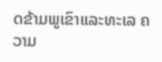ດຂ້າມພູເຂົາແລະທະເລ ຄວາມ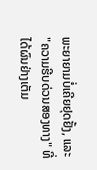ພະຍາຍາມບໍ່ເຄີຍຢຸດຢັ້ງ, ແລະ "ຄວາມຮີບດ່ວນສອງທາງ" ທີ່ໄດ້ຜົນຢ່າງເຕັມ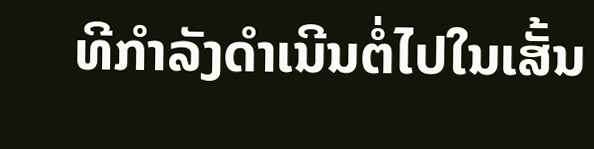ທີກໍາລັງດໍາເນີນຕໍ່ໄປໃນເສັ້ນ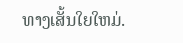ທາງເສັ້ນໃຍໃຫມ່.